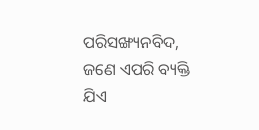ପରିସଙ୍ଖ୍ୟନବିଦ, ଜଣେ ଏପରି ବ୍ୟକ୍ତି ଯିଏ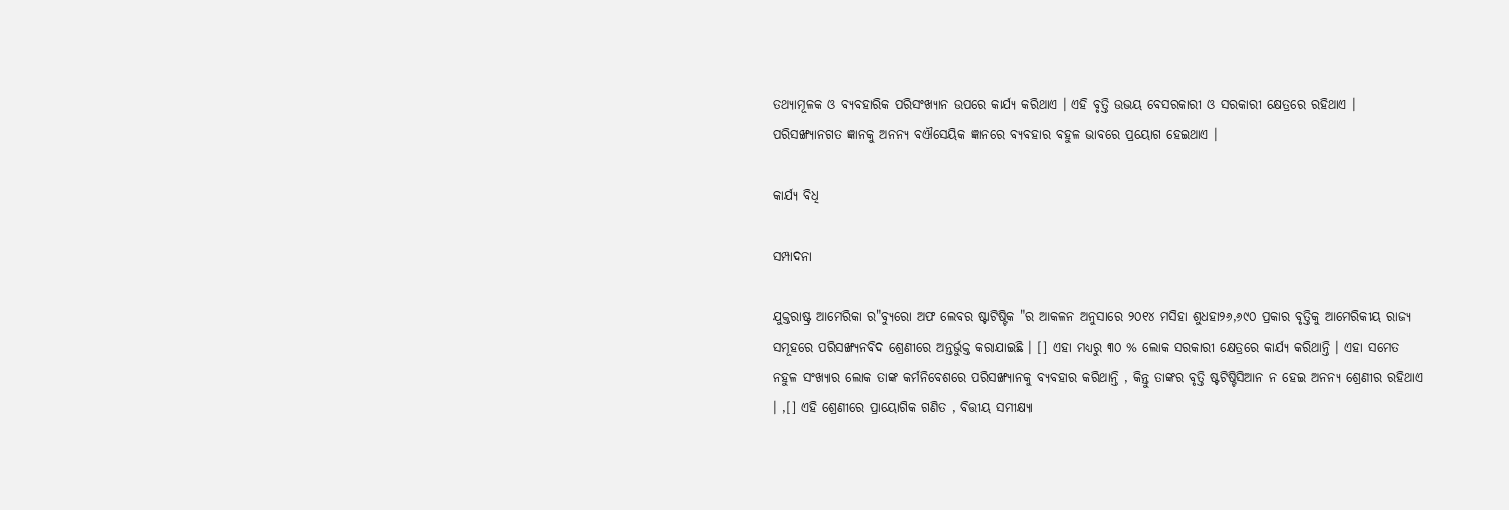ତଥ୍ୟାମୂଳକ ଓ ବ୍ୟବହାରିକ ପରିସଂଖ୍ୟାନ ଉପରେ କାର୍ଯ୍ୟ କରିଥାଏ । ଏହି ବୃତ୍ତି ଉଭୟ ବେସରକାରୀ ଓ ସରକାରୀ କ୍ଷେତ୍ରରେ ରହିଥାଏ । ପରିସଙ୍ଖ୍ୟାନଗତ ଜ୍ଞାନକୁ ଅନନ୍ୟ ବଐସେୟିକ ଜ୍ଞାନରେ ବ୍ୟବହାର ବହୁଳ ଭାବରେ ପ୍ରୟୋଗ ହେଇଥାଏ ।

କାର୍ଯ୍ୟ ବିଧି

ସମ୍ପାଦନା

ଯୁକ୍ତରାଷ୍ଟ୍ର ଆମେରିକା ର"ବ୍ୟୁରୋ ଅଫ ଲେବର ଷ୍ଟାଟିଷ୍ଟିକ "ର ଆକଳନ ଅନୁସାରେ ୨୦୧୪ ମସିହା ଶୁଧହା୨୬,୬୯୦ ପ୍ରକାର ବୃତ୍ତିକୁ ଆମେରିକୀୟ ରାଜ୍ୟ ସମୂହରେ ପରିସଙ୍ଖ୍ୟନବିଦ ଶ୍ରେଣୀରେ ଅନ୍ତର୍ଭୁକ୍ତ କରାଯାଇଛି । [] ଏହା ମଧ୍ୟରୁ ୩୦ % ଲୋକ ସରକାରୀ କ୍ଷେତ୍ରରେ କାର୍ଯ୍ୟ କରିଥାନ୍ତି । ଏହା ସମେତ ନହୁଳ ସଂଖ୍ୟାର ଲୋକ ତାଙ୍କ କର୍ମନିବେଶରେ ପରିସଙ୍ଖ୍ୟାନକୁ ବ୍ୟବହାର କରିଥାନ୍ତି , କିନ୍ତୁ ତାଙ୍କର ବୃତ୍ତି ଷ୍ଟଟିଷ୍ଟିସିଆନ ନ ହେଇ ଅନନ୍ୟ ଶ୍ରେଣୀର ରହିଥାଏ । ,[] ଏହି ଶ୍ରେଣୀରେ ପ୍ରାୟୋଗିକ ଗଣିତ , ବିତ୍ତୀୟ ସମୀକ୍ଷ୍ୟା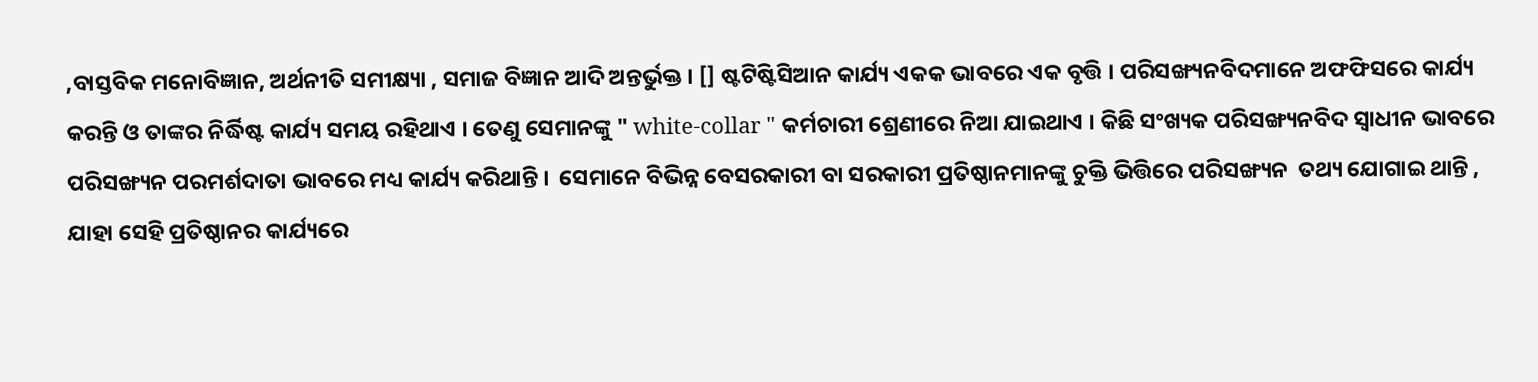,ବାସ୍ତବିକ ମନୋବିଜ୍ଞାନ, ଅର୍ଥନୀତି ସମୀକ୍ଷ୍ୟା , ସମାଜ ବିଜ୍ଞାନ ଆଦି ଅନ୍ତର୍ଭୁକ୍ତ । [] ଷ୍ଟଟିଷ୍ଟିସିଆନ କାର୍ଯ୍ୟ ଏକକ ଭାବରେ ଏକ ବୃତ୍ତି । ପରିସଙ୍ଖ୍ୟନବିଦମାନେ ଅଫଫିସରେ କାର୍ଯ୍ୟ କରନ୍ତି ଓ ତାଙ୍କର ନିର୍ଦ୍ଧିଷ୍ଟ କାର୍ଯ୍ୟ ସମୟ ରହିଥାଏ । ତେଣୁ ସେମାନଙ୍କୁ " white-collar " କର୍ମଚାରୀ ଶ୍ରେଣୀରେ ନିଆ ଯାଇଥାଏ । କିଛି ସଂଖ୍ୟକ ପରିସଙ୍ଖ୍ୟନବିଦ ସ୍ୱାଧୀନ ଭାବରେ ପରିସଙ୍ଖ୍ୟନ ପରମର୍ଶଦାତା ଭାବରେ ମଧ୍ୟ କାର୍ଯ୍ୟ କରିଥାନ୍ତି ।  ସେମାନେ ବିଭିନ୍ନ ବେସରକାରୀ ବା ସରକାରୀ ପ୍ରତିଷ୍ଠାନମାନଙ୍କୁ ଚୁକ୍ତି ଭିତ୍ତିରେ ପରିସଙ୍ଖ୍ୟନ  ତଥ୍ୟ ଯୋଗାଇ ଥାନ୍ତି , ଯାହା ସେହି ପ୍ରତିଷ୍ଠାନର କାର୍ଯ୍ୟରେ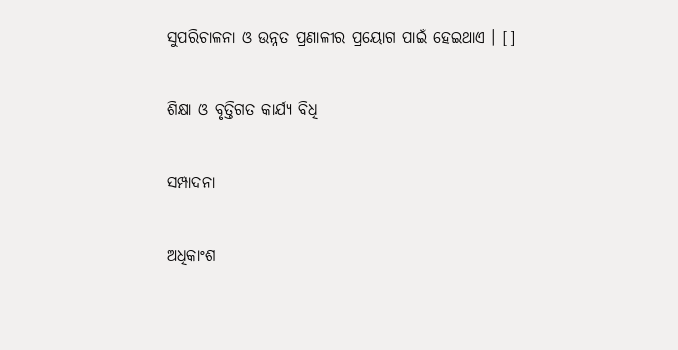ସୁପରିଚାଳନା ଓ ଉନ୍ନତ ପ୍ରଣାଳୀର ପ୍ରୟୋଗ ପାଇଁ ହେଇଥାଏ । []

ଶିକ୍ଷା ଓ ବୃତ୍ତିଗତ କାର୍ଯ୍ୟ ବିଧି

ସମ୍ପାଦନା

ଅଧିକାଂଶ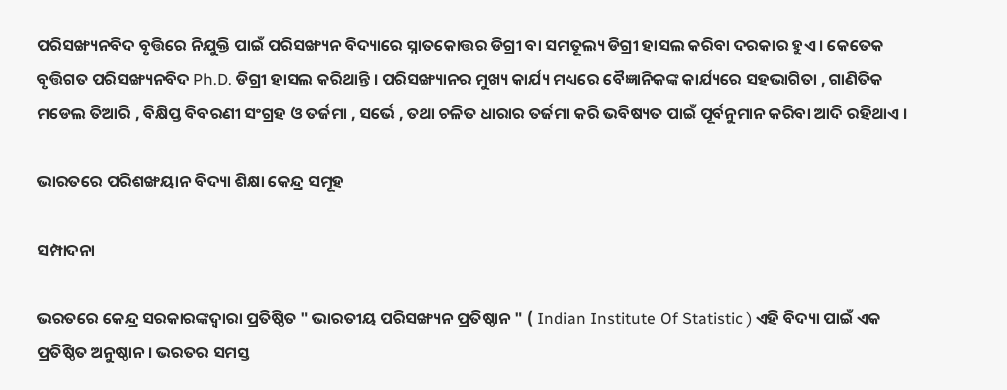ପରିସଙ୍ଖ୍ୟନବିଦ ବୃତ୍ତିରେ ନିଯୁକ୍ତି ପାଇଁ ପରିସଙ୍ଖ୍ୟନ ବିଦ୍ୟାରେ ସ୍ନାତକୋତ୍ତର ଡିଗ୍ରୀ ବା ସମତୂଲ୍ୟ ଡିଗ୍ରୀ ହାସଲ କରିବା ଦରକାର ହୁଏ । କେତେକ ବୃତ୍ତିଗତ ପରିସଙ୍ଖ୍ୟନବିଦ Ph.D. ଡିଗ୍ରୀ ହାସଲ କରିଥାନ୍ତି । ପରିସଙ୍ଖ୍ୟାନର ମୁଖ୍ୟ କାର୍ଯ୍ୟ ମଧ୍ୟରେ ବୈଜ୍ଞାନିକଙ୍କ କାର୍ଯ୍ୟରେ ସହଭାଗିତା , ଗାଣିତିକ ମଡେଲ ତିଆରି , ବିକ୍ଷିପ୍ତ ବିବରଣୀ ସଂଗ୍ରହ ଓ ତର୍ଜମା , ସର୍ଭେ , ତଥା ଚଳିତ ଧାରାର ତର୍ଜମା କରି ଭବିଷ୍ୟତ ପାଇଁ ପୂର୍ବନୁମାନ କରିବା ଆଦି ରହିଥାଏ ।

ଭାରତରେ ପରିଶଙ୍ଖୟାନ ବିଦ୍ୟା ଶିକ୍ଷା କେନ୍ଦ୍ର ସମୂହ

ସମ୍ପାଦନା

ଭରତରେ କେନ୍ଦ୍ର ସରକାରଙ୍କଦ୍ୱାରା ପ୍ରତିଷ୍ଠିତ " ଭାରତୀୟ ପରିସଙ୍ଖ୍ୟନ ପ୍ରତିଷ୍ଠାନ " ( Indian Institute Of Statistic ) ଏହି ବିଦ୍ୟା ପାଇଁ ଏକ ପ୍ରତିଷ୍ଠିତ ଅନୁଷ୍ଠାନ । ଭରତର ସମସ୍ତ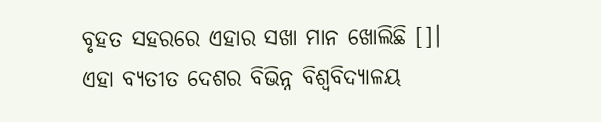ବୃହତ ସହରରେ ଏହାର ସଖା ମାନ ଖୋଲିଛି []। ଏହା ବ୍ୟତୀତ ଦେଶର ବିଭିନ୍ନ ବିଶ୍ୱବିଦ୍ୟାଳୟ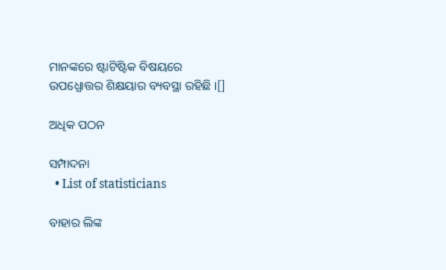ମାନଙ୍କରେ ଷ୍ଟାଟିଷ୍ଟିକ ବିଷୟରେ ଉପଧ୍ଯୋତ୍ତର ଶିକ୍ଷୟାର ବ୍ୟବସ୍ଥା ରହିଛି ।[]

ଅଧିକ ପଠନ

ସମ୍ପାଦନା
  • List of statisticians

ବାହାର ଲିଙ୍କ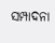ସମ୍ପାଦନା